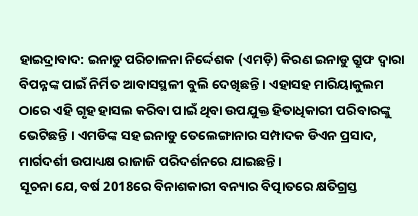ହାଇଦ୍ରାବାଦ: ଇନାଡୁ ପରିଚାଳନା ନିର୍ଦ୍ଦେଶକ (ଏମଡ଼ି) କିରଣ ଇନାଡୁ ଗ୍ରୁଫ ଦ୍ବାରା ବିପନ୍ନଙ୍କ ପାଇଁ ନିର୍ମିତ ଆବାସସ୍ଥଳୀ ବୁଲି ଦେଖିଛନ୍ତି । ଏହାସହ ମାରିୟାକୁଲମ ଠାରେ ଏହି ଗୃହ ହାସଲ କରିବା ପାଇଁ ଥିବା ଉପଯୁକ୍ତ ହିତାଧିକାରୀ ପରିବାରଙ୍କୁ ଭେଟିଛନ୍ତି । ଏମଡିଙ୍କ ସହ ଇନାଡୁ ତେଲେଙ୍ଗାନାର ସମ୍ପାଦକ ଡିଏନ ପ୍ରସାଦ, ମାର୍ଗଦର୍ଶୀ ଉପାଧ୍ୟକ୍ଷ ରାଜାଜି ପରିଦର୍ଶନରେ ଯାଇଛନ୍ତି ।
ସୂଚନା ଯେ, ବର୍ଷ 2018ରେ ବିନାଶକାରୀ ବନ୍ୟାର ବିତ୍ପାତରେ କ୍ଷତିଗ୍ରସ୍ତ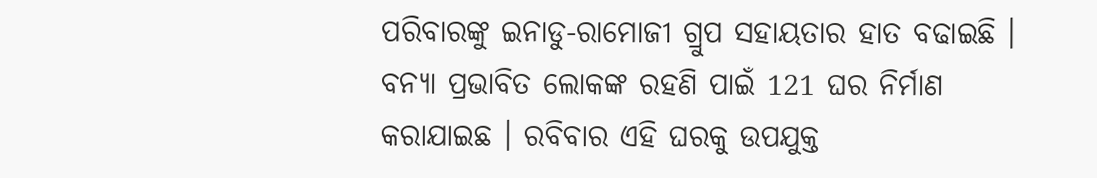ପରିବାରଙ୍କୁ ଇନାଡୁ-ରାମୋଜୀ ଗ୍ରୁପ ସହାୟତାର ହାତ ବଢାଇଛି । ବନ୍ୟା ପ୍ରଭାବିତ ଲୋକଙ୍କ ରହଣି ପାଇଁ 121 ଘର ନିର୍ମାଣ କରାଯାଇଛ । ରବିବାର ଏହି ଘରକୁ ଉପଯୁକ୍ତ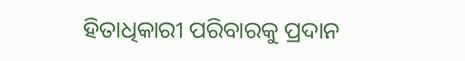ହିତାଧିକାରୀ ପରିବାରକୁ ପ୍ରଦାନ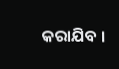କରାଯିବ ।